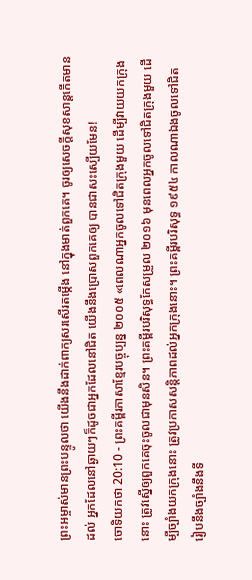ព្រះអម្ចាស់មានព្រះបន្ទូលថា យើងនឹងដាក់ពាក្យសរសើរតម្កើង នៅក្នុងមាត់ពួកគេ។ ចូរឲ្យសេចក្ដីសុខសាន្តកើតមានដល់ អ្នកដែលនៅឆ្ងាយៗក៏ដូចជាអ្នកដែលនៅជិត យើងនឹងប្រោសពួកគេឲ្យ បានជាសះស្បើយមែន!
ចោទិយកថា 20:10 - ព្រះគម្ពីរភាសាខ្មែរបច្ចុប្បន្ន ២០០៥ «ពេលណាអ្នកចូលទៅជិតក្រុងមួយ ដើម្បីវាយយកក្រុងនោះ ត្រូវស្នើឲ្យពួកគេចុះចូលជាមុនសិន។ ព្រះគម្ពីរបរិសុទ្ធកែសម្រួល ២០១៦ មុនពេលអ្នកចូលទៅជិតក្រុងមួយ ដើម្បីច្បាំងយកក្រុងនោះ ត្រូវប្រកាសសន្ដិភាពដល់អ្នកក្រុងនោះ។ ព្រះគម្ពីរបរិសុទ្ធ ១៩៥៤ កាលណាឯងចូលទៅជិត រៀបនឹងច្បាំងនឹងទី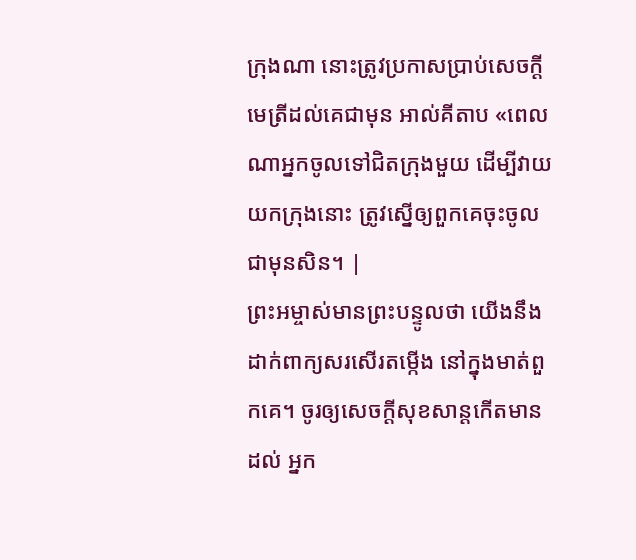ក្រុងណា នោះត្រូវប្រកាសប្រាប់សេចក្ដីមេត្រីដល់គេជាមុន អាល់គីតាប «ពេលណាអ្នកចូលទៅជិតក្រុងមួយ ដើម្បីវាយយកក្រុងនោះ ត្រូវស្នើឲ្យពួកគេចុះចូលជាមុនសិន។ |
ព្រះអម្ចាស់មានព្រះបន្ទូលថា យើងនឹងដាក់ពាក្យសរសើរតម្កើង នៅក្នុងមាត់ពួកគេ។ ចូរឲ្យសេចក្ដីសុខសាន្តកើតមានដល់ អ្នក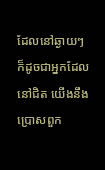ដែលនៅឆ្ងាយៗក៏ដូចជាអ្នកដែលនៅជិត យើងនឹងប្រោសពួក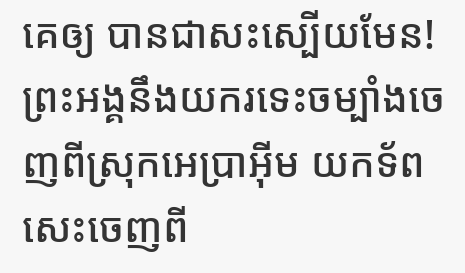គេឲ្យ បានជាសះស្បើយមែន!
ព្រះអង្គនឹងយករទេះចម្បាំងចេញពីស្រុកអេប្រាអ៊ីម យកទ័ពសេះចេញពី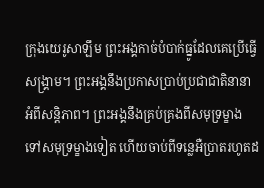ក្រុងយេរូសាឡឹម ព្រះអង្គកាច់បំបាក់ធ្នូដែលគេប្រើធ្វើសង្គ្រាម។ ព្រះអង្គនឹងប្រកាសប្រាប់ប្រជាជាតិនានា អំពីសន្តិភាព។ ព្រះអង្គនឹងគ្រប់គ្រងពីសមុទ្រម្ខាង ទៅសមុទ្រម្ខាងទៀត ហើយចាប់ពីទន្លេអឺប្រាតរហូតដ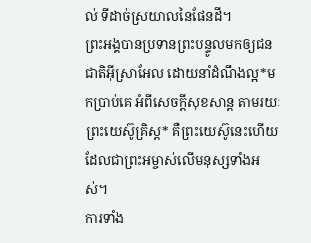ល់ ទីដាច់ស្រយាលនៃផែនដី។
ព្រះអង្គបានប្រទានព្រះបន្ទូលមកឲ្យជនជាតិអ៊ីស្រាអែល ដោយនាំដំណឹងល្អ*មកប្រាប់គេ អំពីសេចក្ដីសុខសាន្ត តាមរយៈព្រះយេស៊ូគ្រិស្ត* គឺព្រះយេស៊ូនេះហើយ ដែលជាព្រះអម្ចាស់លើមនុស្សទាំងអស់។
ការទាំង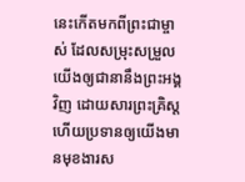នេះកើតមកពីព្រះជាម្ចាស់ ដែលសម្រុះសម្រួលយើងឲ្យជានានឹងព្រះអង្គវិញ ដោយសារព្រះគ្រិស្ត ហើយប្រទានឲ្យយើងមានមុខងារស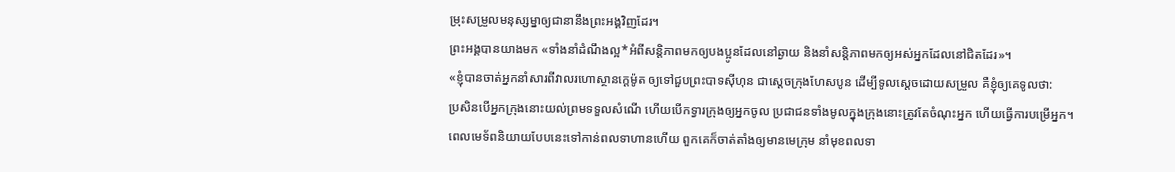ម្រុះសម្រួលមនុស្សម្នាឲ្យជានានឹងព្រះអង្គវិញដែរ។
ព្រះអង្គបានយាងមក «ទាំងនាំដំណឹងល្អ*អំពីសន្តិភាពមកឲ្យបងប្អូនដែលនៅឆ្ងាយ និងនាំសន្តិភាពមកឲ្យអស់អ្នកដែលនៅជិតដែរ»។
«ខ្ញុំបានចាត់អ្នកនាំសារពីវាលរហោស្ថានក្ដេម៉ូត ឲ្យទៅជួបព្រះបាទស៊ីហុន ជាស្ដេចក្រុងហែសបូន ដើម្បីទូលស្ដេចដោយសម្រួល គឺខ្ញុំឲ្យគេទូលថា:
ប្រសិនបើអ្នកក្រុងនោះយល់ព្រមទទួលសំណើ ហើយបើកទ្វារក្រុងឲ្យអ្នកចូល ប្រជាជនទាំងមូលក្នុងក្រុងនោះត្រូវតែចំណុះអ្នក ហើយធ្វើការបម្រើអ្នក។
ពេលមេទ័ពនិយាយបែបនេះទៅកាន់ពលទាហានហើយ ពួកគេក៏ចាត់តាំងឲ្យមានមេក្រុម នាំមុខពលទា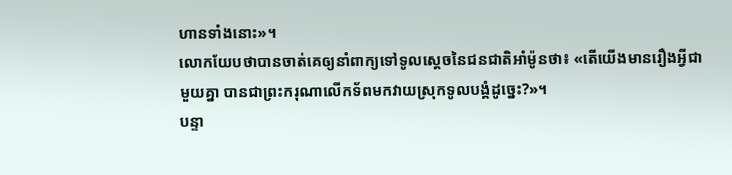ហានទាំងនោះ»។
លោកយែបថាបានចាត់គេឲ្យនាំពាក្យទៅទូលស្ដេចនៃជនជាតិអាំម៉ូនថា៖ «តើយើងមានរឿងអ្វីជាមួយគ្នា បានជាព្រះករុណាលើកទ័ពមកវាយស្រុកទូលបង្គំដូច្នេះ?»។
បន្ទា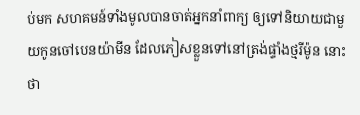ប់មក សហគមន៍ទាំងមូលបានចាត់អ្នកនាំពាក្យ ឲ្យទៅនិយាយជាមួយកូនចៅបេនយ៉ាមីន ដែលភៀសខ្លួនទៅនៅត្រង់ផ្ទាំងថ្មរីម៉ូន នោះថា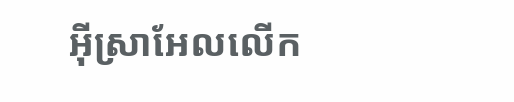អ៊ីស្រាអែលលើក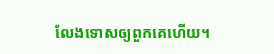លែងទោសឲ្យពួកគេហើយ។